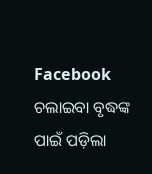Facebook ଚଲାଇବା ବୃଦ୍ଧଙ୍କ ପାଇଁ ପଡ଼ିଲା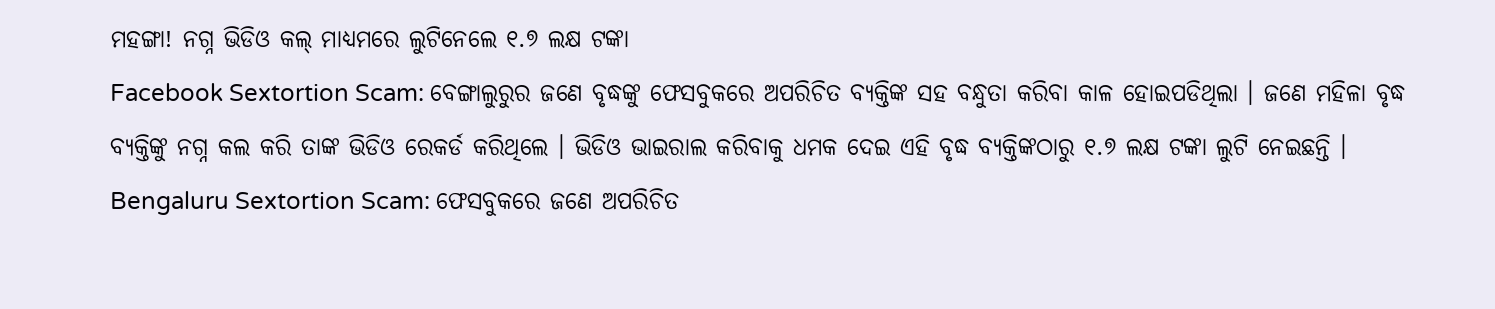ମହଙ୍ଗା! ନଗ୍ନ ଭିଡିଓ କଲ୍ ମାଧ୍ୟମରେ ଲୁଟିନେଲେ ୧.୭ ଲକ୍ଷ ଟଙ୍କା
Facebook Sextortion Scam: ବେଙ୍ଗାଲୁରୁର ଜଣେ ବୃଦ୍ଧଙ୍କୁ ଫେସବୁକରେ ଅପରିଚିତ ବ୍ୟକ୍ତିଙ୍କ ସହ ବନ୍ଧୁତା କରିବା କାଳ ହୋଇପଡିଥିଲା । ଜଣେ ମହିଳା ବୃଦ୍ଧ ବ୍ୟକ୍ତିଙ୍କୁ ନଗ୍ନ କଲ କରି ତାଙ୍କ ଭିଡିଓ ରେକର୍ଡ କରିଥିଲେ । ଭିଡିଓ ଭାଇରାଲ କରିବାକୁ ଧମକ ଦେଇ ଏହି ବୃଦ୍ଧ ବ୍ୟକ୍ତିଙ୍କଠାରୁ ୧.୭ ଲକ୍ଷ ଟଙ୍କା ଲୁଟି ନେଇଛନ୍ତି ।
Bengaluru Sextortion Scam: ଫେସବୁକରେ ଜଣେ ଅପରିଚିତ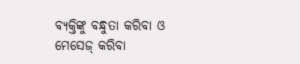ବ୍ୟକ୍ତିଙ୍କୁ ବନ୍ଧୁତା କରିବା ଓ ମେସେଜ୍ କରିବା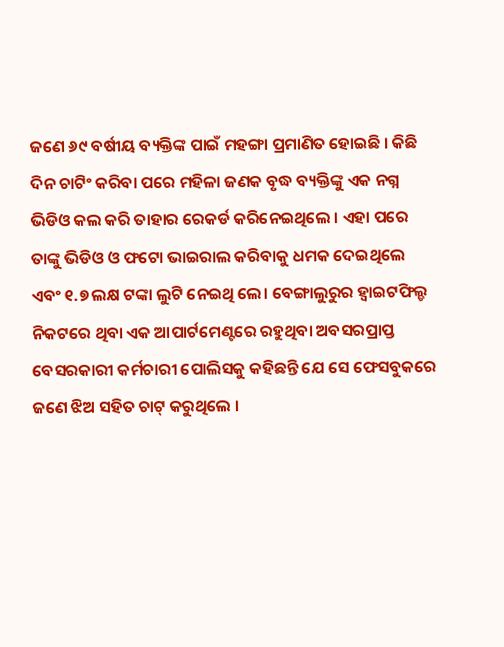ଜଣେ ୬୯ ବର୍ଷୀୟ ବ୍ୟକ୍ତିଙ୍କ ପାଇଁ ମହଙ୍ଗା ପ୍ରମାଣିତ ହୋଇଛି । କିଛି ଦିନ ଚାଟିଂ କରିବା ପରେ ମହିଳା ଜଣକ ବୃଦ୍ଧ ବ୍ୟକ୍ତିଙ୍କୁ ଏକ ନଗ୍ନ ଭିଡିଓ କଲ କରି ତାହାର ରେକର୍ଡ କରିନେଇଥିଲେ । ଏହା ପରେ ତାଙ୍କୁ ଭିଡିଓ ଓ ଫଟୋ ଭାଇରାଲ କରିବାକୁ ଧମକ ଦେଇଥିଲେ ଏବଂ ୧.୭ ଲକ୍ଷ ଟଙ୍କା ଲୁଟି ନେଇଥି ଲେ। ବେଙ୍ଗାଲୁରୁର ହ୍ୱାଇଟଫିଲ୍ଡ ନିକଟରେ ଥିବା ଏକ ଆପାର୍ଟମେଣ୍ଟରେ ରହୁଥିବା ଅବସରପ୍ରାପ୍ତ ବେସରକାରୀ କର୍ମଚାରୀ ପୋଲିସକୁ କହିଛନ୍ତି ଯେ ସେ ଫେସବୁକରେ ଜଣେ ଝିଅ ସହିତ ଚାଟ୍ କରୁଥିଲେ ।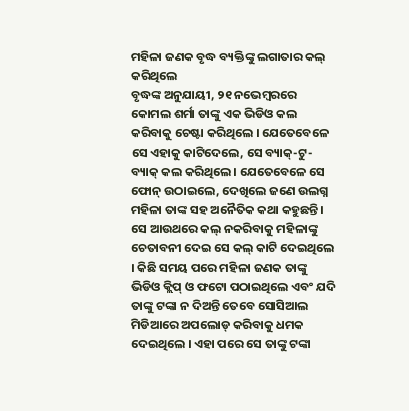ମହିଳା ଜଣକ ବୃଦ୍ଧ ବ୍ୟକ୍ତିଙ୍କୁ ଲଗାତାର କଲ୍ କରିଥିଲେ
ବୃଦ୍ଧଙ୍କ ଅନୁଯାୟୀ, ୨୧ ନଭେମ୍ବରରେ କୋମଲ ଶର୍ମା ତାଙ୍କୁ ଏକ ଭିଡିଓ କଲ କରିବାକୁ ଚେଷ୍ଟା କରିଥିଲେ । ଯେତେବେଳେ ସେ ଏହାକୁ କାଟିଦେଲେ, ସେ ବ୍ୟାକ୍-ଟୁ-ବ୍ୟାକ୍ କଲ କରିଥିଲେ । ଯେତେବେଳେ ସେ ଫୋନ୍ ଉଠାଇଲେ, ଦେଖିଲେ ଜଣେ ଉଲଗ୍ନ ମହିଳା ତାଙ୍କ ସହ ଅନୈତିକ କଥା କହୁଛନ୍ତି । ସେ ଆଉଥରେ କଲ୍ ନକରିବାକୁ ମହିଳାଙ୍କୁ ଚେତାବନୀ ଦେଇ ସେ କଲ୍ କାଟି ଦେଇଥିଲେ । କିଛି ସମୟ ପରେ ମହିଳା ଜଣକ ତାଙ୍କୁ ଭିଡିଓ କ୍ଲିପ୍ ଓ ଫଟୋ ପଠାଇଥିଲେ ଏବଂ ଯଦି ତାଙ୍କୁ ଟଙ୍କା ନ ଦିଅନ୍ତି ତେବେ ସୋସିଆଲ ମିଡିଆରେ ଅପଲୋଡ୍ କରିବାକୁ ଧମକ ଦେଇଥିଲେ । ଏହା ପରେ ସେ ତାଙ୍କୁ ଟଙ୍କା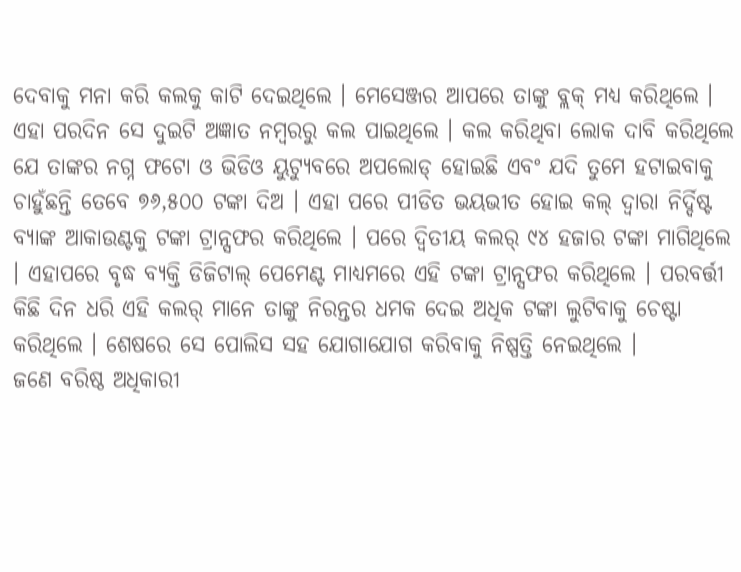ଦେବାକୁ ମନା କରି କଲକୁ କାଟି ଦେଇଥିଲେ । ମେସେଞ୍ଜର ଆପରେ ତାଙ୍କୁ ବ୍ଲକ୍ ମଧ୍ୟ କରିଥିଲେ ।
ଏହା ପରଦିନ ସେ ଦୁଇଟି ଅଜ୍ଞାତ ନମ୍ବରରୁ କଲ ପାଇଥିଲେ । କଲ କରିଥିବା ଲୋକ ଦାବି କରିଥିଲେ ଯେ ତାଙ୍କର ନଗ୍ନ ଫଟୋ ଓ ଭିଡିଓ ୟୁଟ୍ୟୁବରେ ଅପଲୋଡ୍ ହୋଇଛି ଏବଂ ଯଦି ତୁମେ ହଟାଇବାକୁ ଚାହୁଁଛନ୍ତି ତେବେ ୭୬,୫୦୦ ଟଙ୍କା ଦିଅ । ଏହା ପରେ ପୀଡିତ ଭୟଭୀତ ହୋଇ କଲ୍ ଦ୍ୱାରା ନିର୍ଦ୍ଦିଷ୍ଟ ବ୍ୟାଙ୍କ ଆକାଉଣ୍ଟକୁ ଟଙ୍କା ଟ୍ରାନ୍ସଫର କରିଥିଲେ । ପରେ ଦ୍ୱିତୀୟ କଲର୍ ୯୪ ହଜାର ଟଙ୍କା ମାଗିଥିଲେ । ଏହାପରେ ବୃଦ୍ଧ ବ୍ୟକ୍ତି ଡିଜିଟାଲ୍ ପେମେଣ୍ଟ ମାଧ୍ୟମରେ ଏହି ଟଙ୍କା ଟ୍ରାନ୍ସଫର କରିଥିଲେ । ପରବର୍ତ୍ତୀ କିଛି ଦିନ ଧରି ଏହି କଲର୍ ମାନେ ତାଙ୍କୁ ନିରନ୍ତର ଧମକ ଦେଇ ଅଧିକ ଟଙ୍କା ଲୁଟିବାକୁ ଚେଷ୍ଟା କରିଥିଲେ । ଶେଷରେ ସେ ପୋଲିସ ସହ ଯୋଗାଯୋଗ କରିବାକୁ ନିଷ୍ପତ୍ତି ନେଇଥିଲେ ।
ଜଣେ ବରିଷ୍ଠ ଅଧିକାରୀ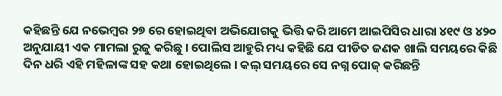କହିଛନ୍ତି ଯେ ନଭେମ୍ବର ୨୭ ରେ ହୋଇଥିବା ଅଭିଯୋଗକୁ ଭିତ୍ତି କରି ଆମେ ଆଇପିସିର ଧାରା ୪୧୯ ଓ ୪୨୦ ଅନୁଯାୟୀ ଏକ ମାମଲା ରୁଜୁ କରିଛୁ । ପୋଲିସ ଆହୁରି ମଧ୍ୟ କହିଛି ଯେ ପୀଡିତ ଜଣକ ଖାଲି ସମୟରେ କିଛି ଦିନ ଧରି ଏହି ମହିଳାଙ୍କ ସହ କଥା ହୋଇଥିଲେ । କଲ୍ ସମୟରେ ସେ ନଗ୍ନ ପୋଜ୍ କରିଛନ୍ତି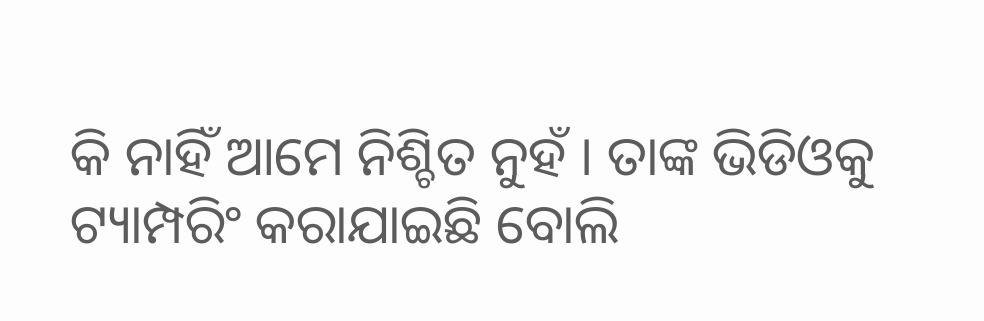କି ନାହିଁ ଆମେ ନିଶ୍ଚିତ ନୁହଁ । ତାଙ୍କ ଭିଡିଓକୁ ଟ୍ୟାମ୍ପରିଂ କରାଯାଇଛି ବୋଲି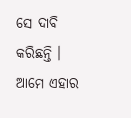ସେ ଦାବି କରିଛନ୍ତି । ଆମେ ଏହାର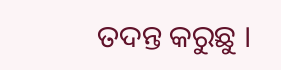ତଦନ୍ତ କରୁଛୁ ।